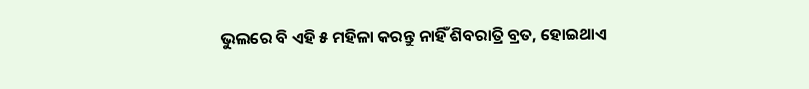ଭୁଲରେ ବି ଏହି ୫ ମହିଳା କରନ୍ତୁ ନାହିଁ ଶିବରାତ୍ରି ବ୍ରତ, ହୋଇଥାଏ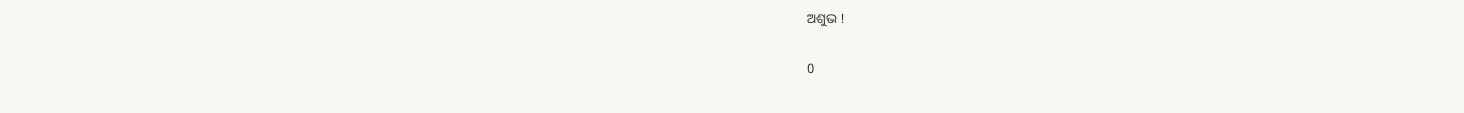ଅଶୁଭ !

0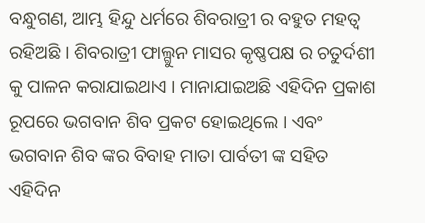ବନ୍ଧୁଗଣ, ଆମ୍ଭ ହିନ୍ଦୁ ଧର୍ମରେ ଶିବରାତ୍ରୀ ର ବହୁତ ମହତ୍ଵ ରହିଅଛି । ଶିବରାତ୍ରୀ ଫାଲ୍ଗୁନ ମାସର କୃଷ୍ଣପକ୍ଷ ର ଚତୁର୍ଦଶୀ କୁ ପାଳନ କରାଯାଇଥାଏ । ମାନାଯାଇଅଛି ଏହିଦିନ ପ୍ରକାଶ ରୂପରେ ଭଗବାନ ଶିବ ପ୍ରକଟ ହୋଇଥିଲେ । ଏବଂ ଭଗବାନ ଶିବ ଙ୍କର ବିବାହ ମାତା ପାର୍ବତୀ ଙ୍କ ସହିତ ଏହିଦିନ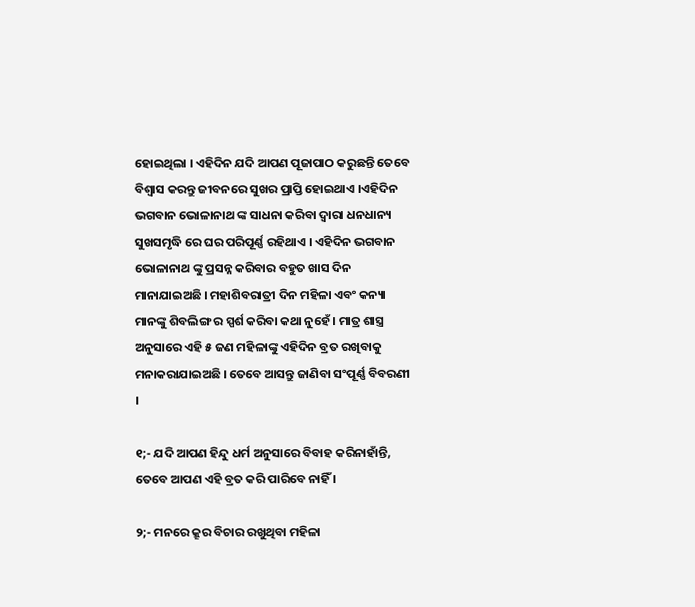ହୋଇଥିଲା । ଏହିଦିନ ଯଦି ଆପଣ ପୂଜାପାଠ କରୁଛନ୍ତି ତେବେ ବିଶ୍ଵାସ କରନ୍ତୁ ଜୀବନରେ ସୁଖର ପ୍ରାପ୍ତି ହୋଇଥାଏ ।ଏହିଦିନ ଭଗବାନ ଭୋଳାନାଥ ଙ୍କ ସାଧନା କରିବା ଦ୍ଵାରା ଧନଧାନ୍ୟ ସୁଖସମୃଦ୍ଧି ରେ ଘର ପରିପୂର୍ଣ୍ଣ ରହିଥାଏ । ଏହିଦିନ ଭଗବାନ ଭୋଳାନାଥ ଙ୍କୁ ପ୍ରସନ୍ନ କରିବାର ବହୁତ ଖାସ ଦିନ ମାନାଯାଇଅଛି । ମହାଶିବରାତ୍ରୀ ଦିନ ମହିଳା ଏବଂ କନ୍ୟା ମାନଙ୍କୁ ଶିବଲିଙ୍ଗ ର ସ୍ପର୍ଶ କରିବା କଥା ନୁହେଁ । ମାତ୍ର ଶାସ୍ତ୍ର ଅନୁସାରେ ଏହି ୫ ଜଣ ମହିଳାଙ୍କୁ ଏହିଦିନ ବ୍ରତ ରଖିବାକୁ ମନାକରାଯାଇଅଛି । ତେବେ ଆସନ୍ତୁ ଜାଣିବା ସଂପୂର୍ଣ୍ଣ ବିବରଣୀ ।

୧;- ଯଦି ଆପଣ ହିନ୍ଦୁ ଧର୍ମ ଅନୁସାରେ ବିବାହ କରିନାହାଁନ୍ତି, ତେବେ ଆପଣ ଏହି ବ୍ରତ କରି ପାରିବେ ନାହିଁ ।

୨;- ମନରେ କ୍ରୂର ବିଚାର ରଖୁଥିବା ମହିଳା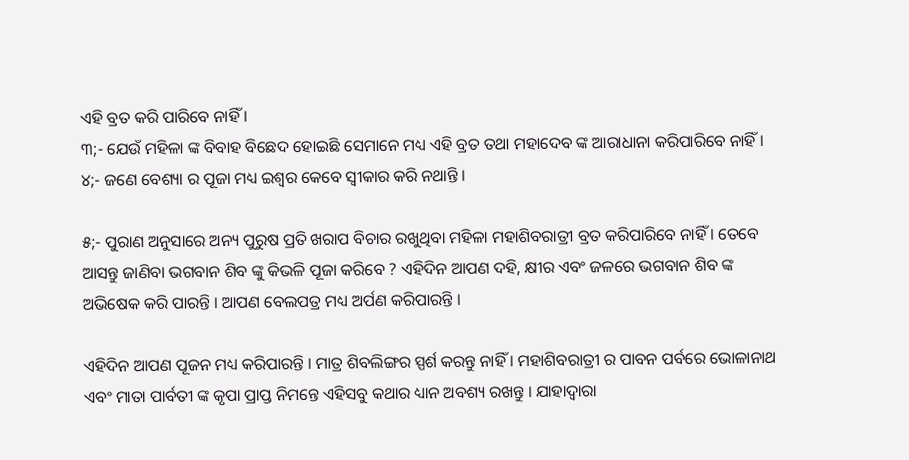ଏହି ବ୍ରତ କରି ପାରିବେ ନାହିଁ ।
୩;- ଯେଉଁ ମହିଳା ଙ୍କ ବିବାହ ବିଛେଦ ହୋଇଛି ସେମାନେ ମଧ୍ୟ ଏହି ବ୍ରତ ତଥା ମହାଦେବ ଙ୍କ ଆରାଧାନା କରିପାରିବେ ନାହିଁ ।
୪;- ଜଣେ ବେଶ୍ୟା ର ପୂଜା ମଧ୍ୟ ଇଶ୍ଵର କେବେ ସ୍ଵୀକାର କରି ନଥାନ୍ତି ।

୫;- ପୁରାଣ ଅନୁସାରେ ଅନ୍ୟ ପୁରୁଷ ପ୍ରତି ଖରାପ ବିଚାର ରଖୁଥିବା ମହିଳା ମହାଶିବରାତ୍ରୀ ବ୍ରତ କରିପାରିବେ ନାହିଁ । ତେବେ ଆସନ୍ତୁ ଜାଣିବା ଭଗବାନ ଶିବ ଙ୍କୁ କିଭଳି ପୂଜା କରିବେ ? ଏହିଦିନ ଆପଣ ଦହି, କ୍ଷୀର ଏବଂ ଜଳରେ ଭଗବାନ ଶିବ ଙ୍କ ଅଭିଷେକ କରି ପାରନ୍ତି । ଆପଣ ବେଲପତ୍ର ମଧ୍ୟ ଅର୍ପଣ କରିପାରନ୍ତି ।

ଏହିଦିନ ଆପଣ ପୂଜନ ମଧ୍ୟ କରିପାରନ୍ତି । ମାତ୍ର ଶିବଲିଙ୍ଗର ସ୍ପର୍ଶ କରନ୍ତୁ ନାହିଁ । ମହାଶିବରାତ୍ରୀ ର ପାବନ ପର୍ବରେ ଭୋଳାନାଥ ଏବଂ ମାତା ପାର୍ବତୀ ଙ୍କ କୃପା ପ୍ରାପ୍ତ ନିମନ୍ତେ ଏହିସବୁ କଥାର ଧ୍ୟାନ ଅବଶ୍ୟ ରଖନ୍ତୁ । ଯାହାଦ୍ଵାରା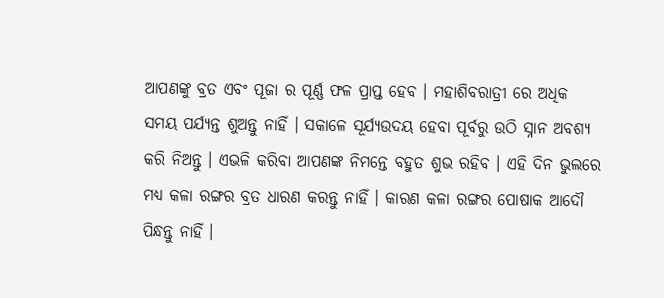ଆପଣଙ୍କୁ ବ୍ରତ ଏବଂ ପୂଜା ର ପୂର୍ଣ୍ଣ ଫଳ ପ୍ରାପ୍ତ ହେବ । ମହାଶିବରାତ୍ରୀ ରେ ଅଧିକ ସମୟ ପର୍ଯ୍ୟନ୍ତ ଶୁଅନ୍ତୁ ନାହିଁ । ସକାଳେ ସୂର୍ଯ୍ୟଉଦୟ ହେବା ପୂର୍ବରୁ ଉଠି ସ୍ନାନ ଅବଶ୍ୟ କରି ନିଅନ୍ତୁ । ଏଭଳି କରିବା ଆପଣଙ୍କ ନିମନ୍ତେ ବହୁତ ଶୁଭ ରହିବ । ଏହି ଦିନ ଭୁଲରେ ମଧ୍ୟ କଳା ରଙ୍ଗର ବ୍ରତ ଧାରଣ କରନ୍ତୁ ନାହିଁ । କାରଣ କଳା ରଙ୍ଗର ପୋଷାକ ଆଦୌ ପିନ୍ଧନ୍ତୁ ନାହିଁ ।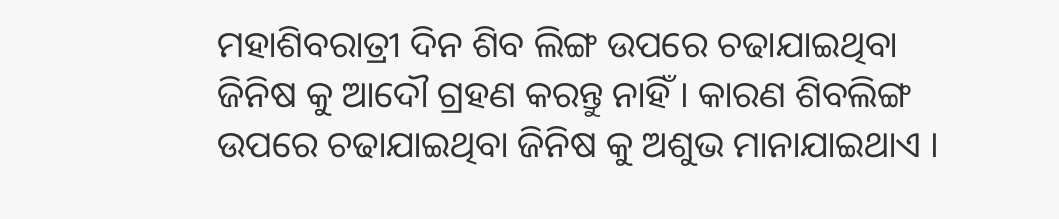ମହାଶିବରାତ୍ରୀ ଦିନ ଶିବ ଲିଙ୍ଗ ଉପରେ ଚଢାଯାଇଥିବା ଜିନିଷ କୁ ଆଦୌ ଗ୍ରହଣ କରନ୍ତୁ ନାହିଁ । କାରଣ ଶିବଲିଙ୍ଗ ଉପରେ ଚଢାଯାଇଥିବା ଜିନିଷ କୁ ଅଶୁଭ ମାନାଯାଇଥାଏ ।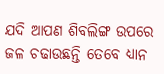ଯଦି ଆପଣ ଶିବଲିଙ୍ଗ ଉପରେ ଜଳ ଚଢାଉଛନ୍ତି ତେବେ ଧ୍ୟାନ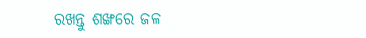ରଖନ୍ତୁ ଶଙ୍ଖରେ ଜଳ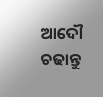ଆଦୌ ଚଢାନ୍ତୁ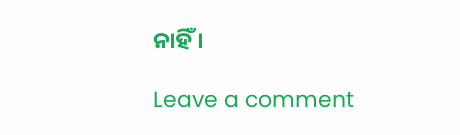ନାହିଁ ।

Leave a comment